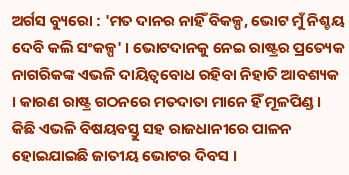ଅର୍ଗସ ବ୍ୟୁରୋ : 'ମତ ଦାନର ନାହିଁ ବିକଳ୍ପ, ଭୋଟ ମୁଁ ନିଶ୍ଚୟ ଦେବି କଲି ସଂକଳ୍ପ' । ଭୋଟଦାନକୁ ନେଇ ରାଷ୍ଟ୍ରର ପ୍ରତ୍ୟେକ ନାଗରିକଙ୍କ ଏଭଳି ଦାୟିତ୍ୱବୋଧ ରହିବା ନିହାତି ଆବଶ୍ୟକ । କାରଣ ରାଷ୍ଟ୍ର ଗଠନରେ ମତଦାତା ମାନେ ହିଁ ମୂଳପିଣ୍ଡ । କିଛି ଏଭଳି ବିଷୟବସ୍ତୁ ସହ ରାଜଧାନୀରେ ପାଳନ ହୋଇଯାଇଛି ଜାତୀୟ ଭୋଟର ଦିବସ ।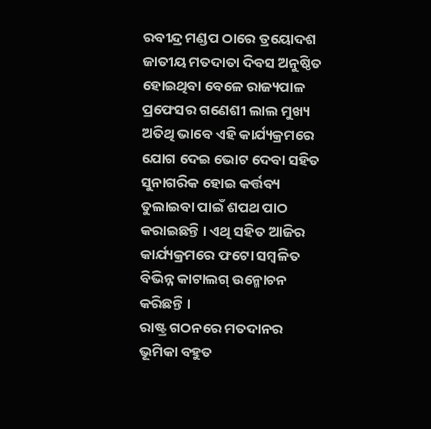ରବୀନ୍ଦ୍ର ମଣ୍ଡପ ଠାରେ ତ୍ରୟୋଦଶ ଜାତୀୟ ମତଦାତା ଦିବସ ଅନୁଷ୍ଠିତ ହୋଇଥିବା ବେଳେ ରାଜ୍ୟପାଳ ପ୍ରଫେସର ଗଣେଶୀ ଲାଲ ମୁଖ୍ୟ ଅତିଥି ଭାବେ ଏହି କାର୍ଯ୍ୟକ୍ରମରେ ଯୋଗ ଦେଇ ଭୋଟ ଦେବା ସହିତ ସୁନାଗରିକ ହୋଇ କର୍ତ୍ତବ୍ୟ ତୁଲାଇବା ପାଇଁ ଶପଥ ପାଠ କରାଇଛନ୍ତି । ଏଥି ସହିତ ଆଜିର କାର୍ଯ୍ୟକ୍ରମରେ ଫଟୋ ସମ୍ବଳିତ ବିଭିନ୍ନ କାଟାଲଗ୍ ଉନ୍ମୋଚନ କରିଛନ୍ତି ।
ରାଷ୍ଟ୍ର ଗଠନରେ ମତଦାନର ଭୂମିକା ବହୁତ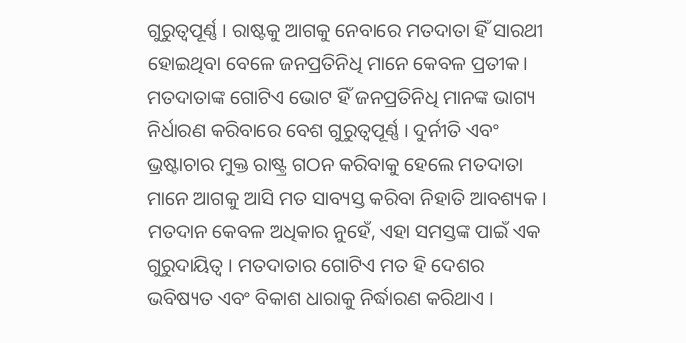ଗୁରୁତ୍ୱପୂର୍ଣ୍ଣ । ରାଷ୍ଟକୁ ଆଗକୁ ନେବାରେ ମତଦାତା ହିଁ ସାରଥୀ ହୋଇଥିବା ବେଳେ ଜନପ୍ରତିନିଧି ମାନେ କେବଳ ପ୍ରତୀକ। ମତଦାତାଙ୍କ ଗୋଟିଏ ଭୋଟ ହିଁ ଜନପ୍ରତିନିଧି ମାନଙ୍କ ଭାଗ୍ୟ ନିର୍ଧାରଣ କରିବାରେ ବେଶ ଗୁରୁତ୍ୱପୂର୍ଣ୍ଣ । ଦୁର୍ନୀତି ଏବଂ ଭ୍ରଷ୍ଟାଚାର ମୁକ୍ତ ରାଷ୍ଟ୍ର ଗଠନ କରିବାକୁ ହେଲେ ମତଦାତା ମାନେ ଆଗକୁ ଆସି ମତ ସାବ୍ୟସ୍ତ କରିବା ନିହାତି ଆବଶ୍ୟକ ।
ମତଦାନ କେବଳ ଅଧିକାର ନୁହେଁ, ଏହା ସମସ୍ତଙ୍କ ପାଇଁ ଏକ ଗୁରୁଦାୟିତ୍ୱ । ମତଦାତାର ଗୋଟିଏ ମତ ହି ଦେଶର ଭବିଷ୍ୟତ ଏବଂ ବିକାଶ ଧାରାକୁ ନିର୍ଦ୍ଧାରଣ କରିଥାଏ ।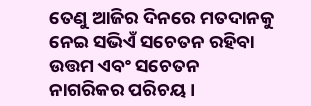ତେଣୁ ଆଜିର ଦିନରେ ମତଦାନକୁ ନେଇ ସଭିଏଁ ସଚେତନ ରହିବା ଉତ୍ତମ ଏବଂ ସଚେତନ ନାଗରିକର ପରିଚୟ ।